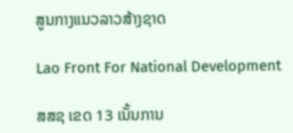ສູນກາງແນວລາວສ້າງຊາດ

Lao Front For National Development

ສສຊ ເຂດ 13 ເນັ້ນການ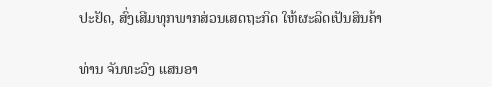ປະຢັດ, ສົ່ງເສີມທຸກພາກສ່ວນເສດຖະກິດ ໃຫ້ຜະລິດເປັນສິນຄ້າ

ທ່ານ ຈັນທະວົງ ແສນອາ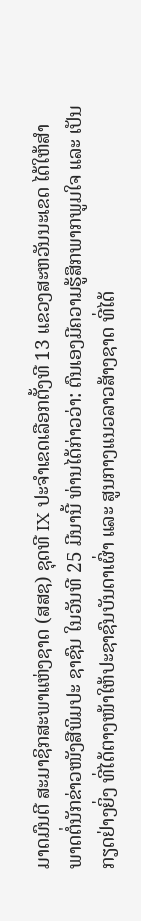ມາດມົນຕີ ສະມາຊິກສະພາແຫ່ງຊາດ (ສສຊ) ຊຸດທີ IX ປະຈຳເຂດເລືອກຕັ້ງທີ 13 ແຂວງສະຫວັນນະເຂດ ໄດ້ໃຫ້ສໍາພາດຕໍ່ນັກຂ່າວໜັງສືພິມປະ ຊາຊົນ ໃນວັນທີ 25 ມີນານີ້ ທ່ານໄດ້ກ່າວວ່າ: ຕົນເອງມີຄວາມຮູ້ສຶກພາກພູມໃຈ ແລະ ເປັນກຽດຢ່າງຍິ່ງ ທີ່ໄດ້ຕາງໜ້າໃຫ້ປະຊາຊົນບັນດາເຜົ່າ ແລະ ສູນກາງແນວລາວສ້າງຊາດ ທີ່ໄດ້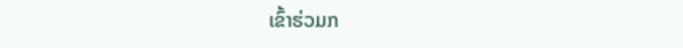ເຂົ້າຮ່ວມກ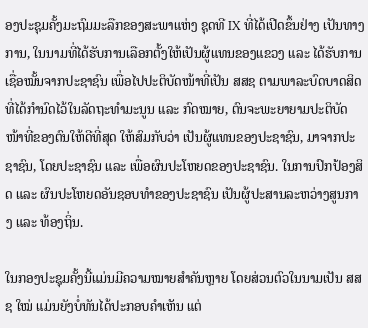ອງປະຊຸມຄັ້ງມະຖົມມະລືກຂອງສະພາແຫ່ງ ຊຸດທີ IX ທີ່ໄດ້ເປີດຂຶ້ນຢ່າງ ເປັນທາງການ, ໃນນາມທີ່ໄດ້ຮັບການເລືອກຕັ້ງໃຫ້ເປັນຜູ້ແທນຂອງແຂວງ ແລະ ໄດ້ຮັບການເຊື່ອໝັ້ນຈາກປະຊາຊົນ ເພື່ອໄປປະຕິບັດໜ້າທີ່ເປັນ ສສຊ ຕາມພາລະບົດບາດສິດທີ່ໄດ້ກຳນົດໄວ້ໃນລັດຖະທຳມະນູນ ແລະ ກົດໝາຍ, ຕົນຈະພະຍາຍາມປະຕິບັດໜ້າທີ່ຂອງຕົນໃຫ້ດີທີ່ສຸດ ໃຫ້ສົມກັບວ່າ ເປັນຜູ້ແທນຂອງປະຊາຊົນ, ມາຈາກປະຊາຊົນ, ໂດຍປະຊາຊົນ ແລະ ເພື່ອຜົນປະໂຫຍດຂອງປະຊາຊົນ. ໃນການປົກປ້ອງສິດ ແລະ ຜົນປະໂຫຍດອັນຊອບທຳຂອງປະຊາຊົນ ເປັນຜູ້ປະສານລະຫວ່າງສູນກາງ ແລະ ທ້ອງຖິ່ນ.

ໃນກອງປະຊຸມຄັ້ງນີ້ແມ່ນມີຄວາມໝາຍສໍາຄັນຫຼາຍ ໂດຍສ່ວນຕົວໃນນາມເປັນ ສສຊ ໃໝ່ ແມ່ນຍັງບໍ່ທັນໄດ້ປະກອບຄໍາເຫັນ ແຕ່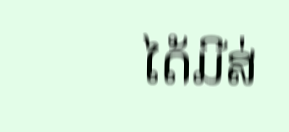ໄດ້ມີສ່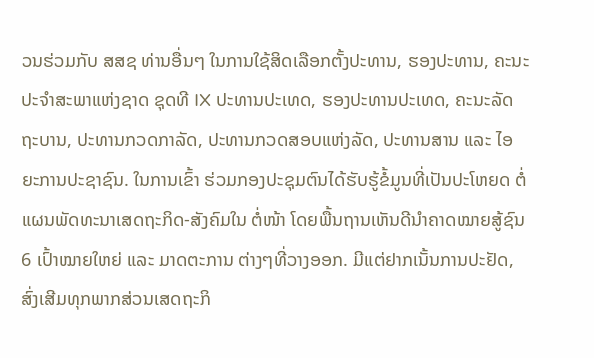ວນຮ່ວມກັບ ສສຊ ທ່ານອື່ນໆ ໃນການໃຊ້ສິດເລືອກຕັ້ງປະທານ, ຮອງປະທານ, ຄະນະປະຈໍາສະພາແຫ່ງຊາດ ຊຸດທີ IX ປະທານປະເທດ, ຮອງປະທານປະເທດ, ຄະນະລັດຖະບານ, ປະທານກວດກາລັດ, ປະທານກວດສອບແຫ່ງລັດ, ປະທານສານ ແລະ ໄອຍະການປະຊາຊົນ. ໃນການເຂົ້າ ຮ່ວມກອງປະຊຸມຕົນໄດ້ຮັບຮູ້ຂໍ້ມູນທີ່ເປັນປະໂຫຍດ ຕໍ່ແຜນພັດທະນາເສດຖະກິດ-ສັງຄົມໃນ ຕໍ່ໜ້າ ໂດຍພື້ນຖານເຫັນດີນໍາຄາດໝາຍສູ້ຊົນ 6 ເປົ້າໝາຍໃຫຍ່ ແລະ ມາດຕະການ ຕ່າງໆທີ່ວາງອອກ. ມີແຕ່ຢາກເນັ້ນການປະຢັດ, ສົ່ງເສີມທຸກພາກສ່ວນເສດຖະກິ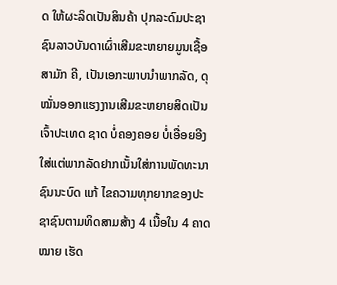ດ ໃຫ້ຜະລິດເປັນສິນຄ້າ ປຸກລະດົມປະຊາຊົນລາວບັນດາເຜົ່າເສີມຂະຫຍາຍມູນເຊື້ອສາມັກ ຄີ, ເປັນເອກະພາບນໍາພາກລັດ, ດຸໝັ່ນອອກແຮງງານເສີມຂະຫຍາຍສິດເປັນເຈົ້າປະເທດ ຊາດ ບໍ່ຄອງຄອຍ ບໍ່ເອື່ອຍອີງໃສ່ແຕ່ພາກລັດຢາກເນັ້ນໃສ່ການພັດທະນາຊົນນະບົດ ແກ້ ໄຂຄວາມທຸກຍາກຂອງປະຊາຊົນຕາມທິດສາມສ້າງ 4 ເນື້ອໃນ 4 ຄາດໝາຍ ເຮັດ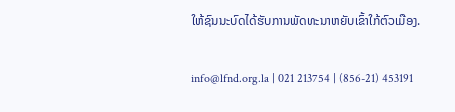ໃຫ້ຊົນນະບົດໄດ້ຮັບການພັດທະນາຫຍັບເຂົ້າໃກ້ຕົວເມືອງ.

info@lfnd.org.la | 021 213754 | (856-21) 453191